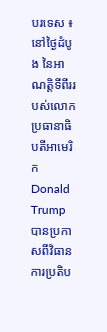បរទេស ៖ នៅថ្ងៃដំបូង នៃអាណត្តិទីពីររបស់លោក ប្រធានាធិបតីអាមេរិក Donald Trump បានប្រកាសពីវិធានការប្រតិប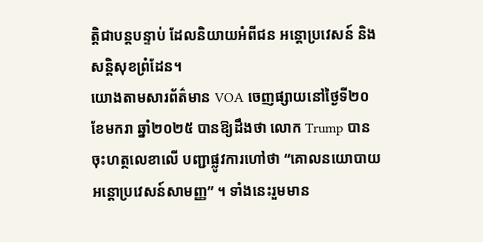ត្តិជាបន្តបន្ទាប់ ដែលនិយាយអំពីជន អន្តោប្រវេសន៍ និងសន្តិសុខព្រំដែន។
យោងតាមសារព័ត៌មាន VOA ចេញផ្សាយនៅថ្ងៃទី២០ ខែមករា ឆ្នាំ២០២៥ បានឱ្យដឹងថា លោក Trump បានចុះហត្ថលេខាលើ បញ្ជាផ្លូវការហៅថា “គោលនយោបាយអន្តោប្រវេសន៍សាមញ្ញ” ។ ទាំងនេះរួមមាន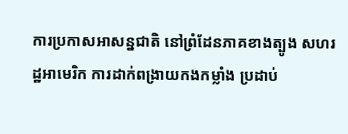ការប្រកាសអាសន្នជាតិ នៅព្រំដែនភាគខាងត្បូង សហរដ្ឋអាមេរិក ការដាក់ពង្រាយកងកម្លាំង ប្រដាប់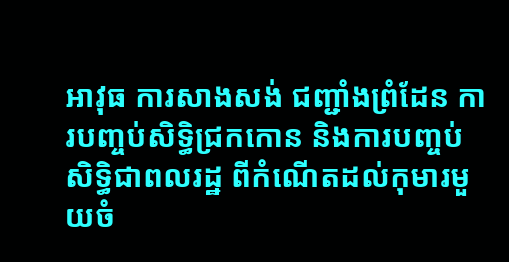អាវុធ ការសាងសង់ ជញ្ជាំងព្រំដែន ការបញ្ចប់សិទ្ធិជ្រកកោន និងការបញ្ចប់សិទ្ធិជាពលរដ្ឋ ពីកំណើតដល់កុមារមួយចំ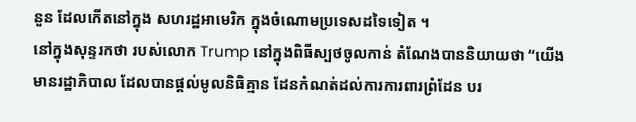នួន ដែលកើតនៅក្នុង សហរដ្ឋអាមេរិក ក្នុងចំណោមប្រទេសដទៃទៀត ។
នៅក្នុងសុន្ទរកថា របស់លោក Trump នៅក្នុងពិធីស្បថចូលកាន់ តំណែងបាននិយាយថា “យើងមានរដ្ឋាភិបាល ដែលបានផ្តល់មូលនិធិគ្មាន ដែនកំណត់ដល់ការការពារព្រំដែន បរ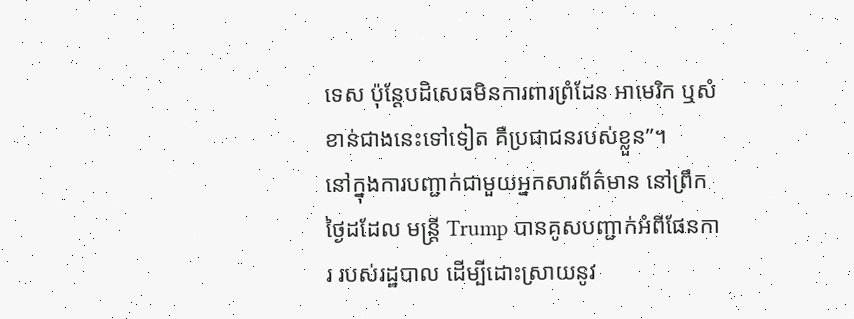ទេស ប៉ុន្តែបដិសេធមិនការពារព្រំដែន អាមេរិក ឬសំខាន់ជាងនេះទៅទៀត គឺប្រជាជនរបស់ខ្លួន”។
នៅក្នុងការបញ្ជាក់ជាមួយអ្នកសារព័ត៌មាន នៅព្រឹកថ្ងៃដដែល មន្ត្រី Trump បានគូសបញ្ជាក់អំពីផែនការ របស់រដ្ឋបាល ដើម្បីដោះស្រាយនូវ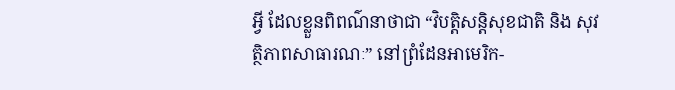អ្វី ដែលខ្លួនពិពណ៌នាថាជា “វិបត្តិសន្តិសុខជាតិ និង សុវត្ថិភាពសាធារណៈ” នៅព្រំដែនអាមេរិក-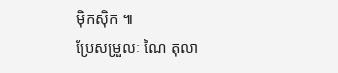ម៉ិកស៊ិក ៕
ប្រែសម្រួលៈ ណៃ តុលា